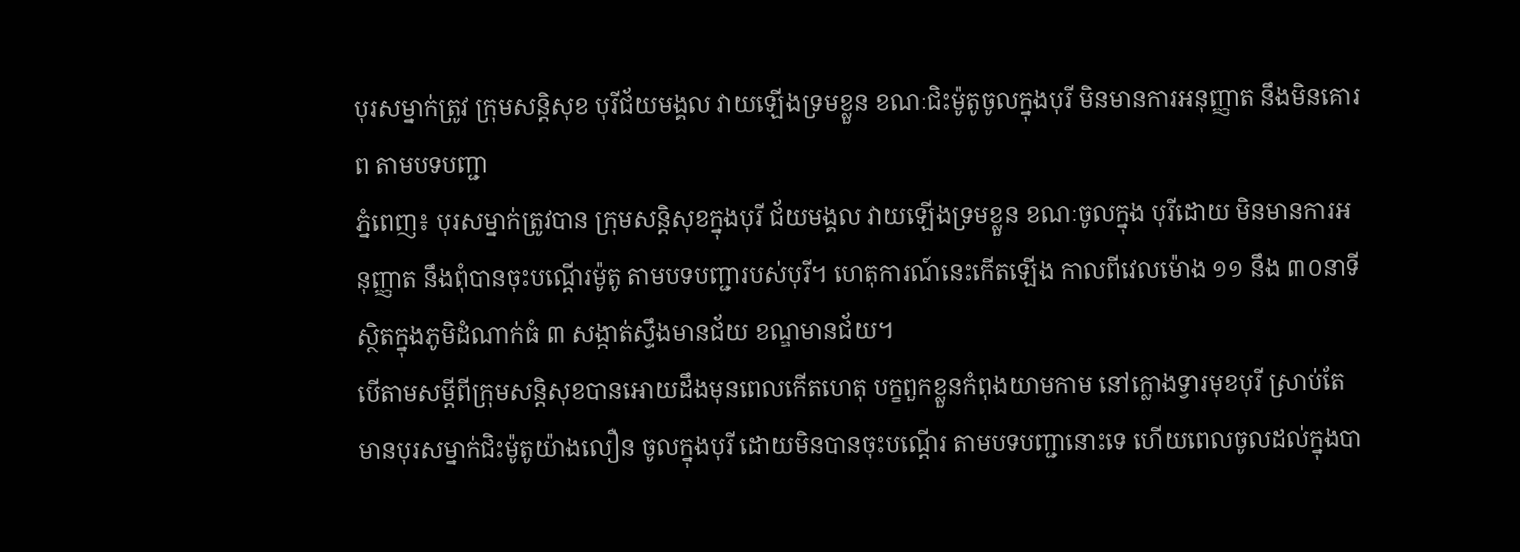បុរសម្នាក់ត្រូវ ក្រុមសន្ដិសុខ បុរីជ័យមង្គល វាយឡើងទ្រមខ្លួន ខណៈជិះម៉ូតូចូលក្នុងបុរី មិនមានការអនុញ្ញាត នឹងមិនគោរព តាមបទបញ្ជា
ភ្នំពេញ៖ បុរសម្នាក់ត្រូវបាន ក្រុមសន្ដិសុខក្នុងបុរី ជ័យមង្គល វាយឡើងទ្រមខ្លួន ខណៈចូលក្នុង បុរីដោយ មិនមានការអនុញ្ញាត នឹងពុំបានចុះបណ្ដើរម៉ូតូ តាមបទបញ្ជារបស់បុរី។ ហេតុការណ៍នេះកើតឡើង កាលពីវេលម៉ោង ១១ នឹង ៣០នាទីស្ថិតក្នុងភូមិដំណាក់ធំ ៣ សង្កាត់ស្ទឹងមានជ័យ ខណ្ឌមានជ័យ។
បើតាមសម្ដីពីក្រុមសន្ដិសុខបានអោយដឹងមុនពេលកើតហេតុ បក្ខពួកខ្លួនកំពុងយាមកាម នៅក្លោងទ្វារមុខបុរី ស្រាប់តែ មានបុរសម្នាក់ជិះម៉ូតូយ៉ាងលឿន ចូលក្នុងបុរី ដោយមិនបានចុះបណ្ដើរ តាមបទបញ្ជានោះទេ ហើយពេលចូលដល់ក្នុងបា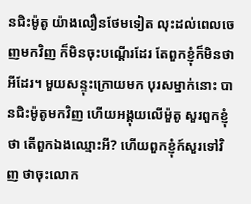នជិះម៉ូតូ យ៉ាងលឿនថែមទៀត លុះដល់ពេលចេញមកវិញ ក៏មិនចុះបណ្ដើរដែរ តែពួកខ្ញុំក៏មិនថាអីដែរ។ មួយសន្ទុះក្រោយមក បុរសម្នាក់នោះ បានជិះម៉ូតូមកវិញ ហើយអង្គុយលើម៉ួតូ សួរពួកខ្ញុំថា តើពួកឯងឈ្មោះអី? ហើយពួកខ្ញុំក៍សួរទៅវិញ ថាចុះលោក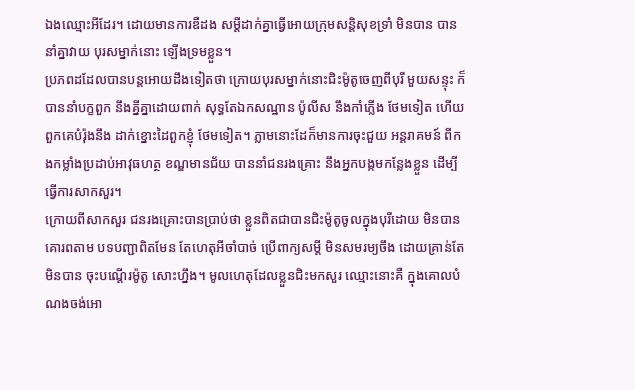ឯងឈ្មោះអីដែរ។ ដោយមានការឌឺដង សម្ដីដាក់គ្នាធ្វើអោយក្រុមសន្ដិសុខទ្រាំ មិនបាន បាននាំគ្នាវាយ បុរសម្នាក់នោះ ឡើងទ្រមខ្លួន។
ប្រភពដដែលបានបន្តអោយដឹងទៀតថា ក្រោយបុរសម្នាក់នោះជិះម៉ូតូចេញពីបុរី មួយសន្ទុះ ក៏បាននាំបក្ខពួក នឹងគ្នីគ្នាដោយពាក់ សុទ្ធតែឯកសណ្ឋាន ប៉ូលីស នឹងកាំភ្លើង ថែមទៀត ហើយពួកគេបំរ៉ុងនឹង ដាក់ខ្នោះដៃពួកខ្ញុំ ថែមទៀត។ ភ្លាមនោះដែក៏មានការចុះជួយ អន្ដរាគមន៍ ពីកងកម្លាំងប្រដាប់អាវុធហត្ថ ខណ្ឌមានជ័យ បាននាំជនរងគ្រោះ នឹងអ្នកបង្កមកន្លែងខ្លួន ដើម្បីធ្វើការសាកសួរ។
ក្រោយពីសាកសួរ ជនរងគ្រោះបានប្រាប់ថា ខ្លួនពិតជាបានជិះម៉ូតូចូលក្នុងបុរីដោយ មិនបានគោរពតាម បទបញ្ជាពិតមែន តែហេតុអីចាំបាច់ ប្រើពាក្យសម្ដី មិនសមរម្យចឹង ដោយគ្រាន់តែមិនបាន ចុះបណ្ដើរម៉ូតូ សោះហ្នឹង។ មូលហេតុដែលខ្លួនជិះមកសួរ ឈ្មោះនោះគឺ ក្នុងគោលបំណងចង់អោ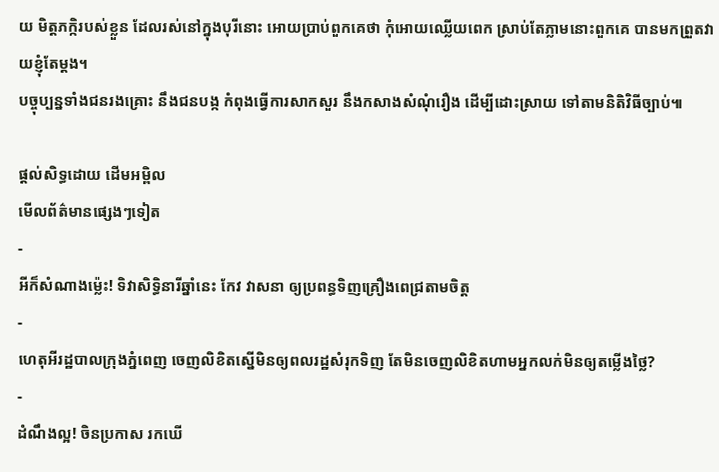យ មិត្ដភក្កិរបស់ខ្លួន ដែលរស់នៅក្នុងបុរីនោះ អោយប្រាប់ពួកគេថា កុំអោយឈ្លើយពេក ស្រាប់តែភ្លាមនោះពួកគេ បានមកព្រួតវាយខ្ញុំតែម្ដង។
បច្ចុប្បន្នទាំងជនរងគ្រោះ នឹងជនបង្ក កំពុងធ្វើការសាកសួរ នឹងកសាងសំណុំរឿង ដើម្បីដោះស្រាយ ទៅតាមនិតិវិធីច្បាប់៕

ផ្តល់សិទ្ធដោយ ដើមអម្ពិល
មើលព័ត៌មានផ្សេងៗទៀត
-
អីក៏សំណាងម្ល៉េះ! ទិវាសិទ្ធិនារីឆ្នាំនេះ កែវ វាសនា ឲ្យប្រពន្ធទិញគ្រឿងពេជ្រតាមចិត្ត
-
ហេតុអីរដ្ឋបាលក្រុងភ្នំពេញ ចេញលិខិតស្នើមិនឲ្យពលរដ្ឋសំរុកទិញ តែមិនចេញលិខិតហាមអ្នកលក់មិនឲ្យតម្លើងថ្លៃ?
-
ដំណឹងល្អ! ចិនប្រកាស រកឃើ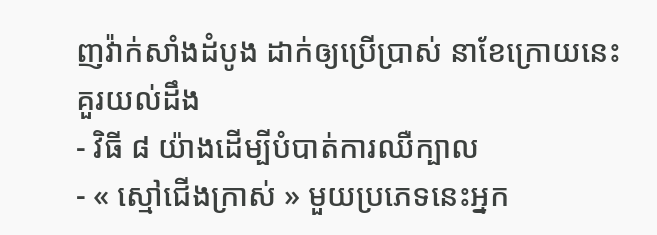ញវ៉ាក់សាំងដំបូង ដាក់ឲ្យប្រើប្រាស់ នាខែក្រោយនេះ
គួរយល់ដឹង
- វិធី ៨ យ៉ាងដើម្បីបំបាត់ការឈឺក្បាល
- « ស្មៅជើងក្រាស់ » មួយប្រភេទនេះអ្នក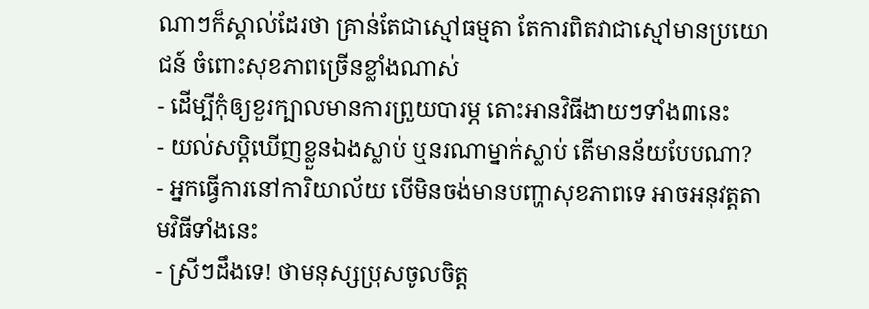ណាៗក៏ស្គាល់ដែរថា គ្រាន់តែជាស្មៅធម្មតា តែការពិតវាជាស្មៅមានប្រយោជន៍ ចំពោះសុខភាពច្រើនខ្លាំងណាស់
- ដើម្បីកុំឲ្យខួរក្បាលមានការព្រួយបារម្ភ តោះអានវិធីងាយៗទាំង៣នេះ
- យល់សប្តិឃើញខ្លួនឯងស្លាប់ ឬនរណាម្នាក់ស្លាប់ តើមានន័យបែបណា?
- អ្នកធ្វើការនៅការិយាល័យ បើមិនចង់មានបញ្ហាសុខភាពទេ អាចអនុវត្តតាមវិធីទាំងនេះ
- ស្រីៗដឹងទេ! ថាមនុស្សប្រុសចូលចិត្ត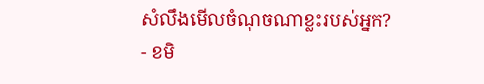សំលឹងមើលចំណុចណាខ្លះរបស់អ្នក?
- ខមិ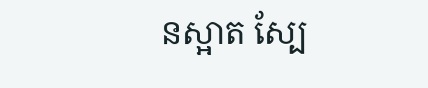នស្អាត ស្បែ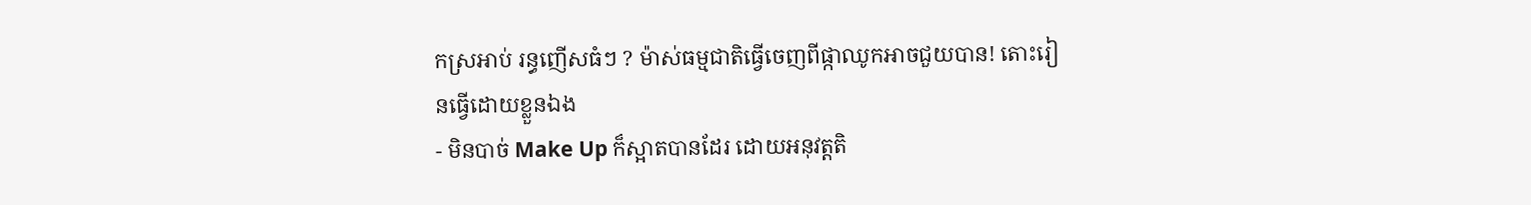កស្រអាប់ រន្ធញើសធំៗ ? ម៉ាស់ធម្មជាតិធ្វើចេញពីផ្កាឈូកអាចជួយបាន! តោះរៀនធ្វើដោយខ្លួនឯង
- មិនបាច់ Make Up ក៏ស្អាតបានដែរ ដោយអនុវត្តតិ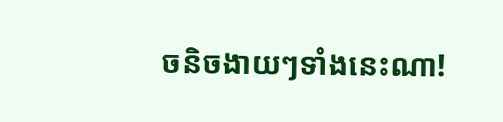ចនិចងាយៗទាំងនេះណា!